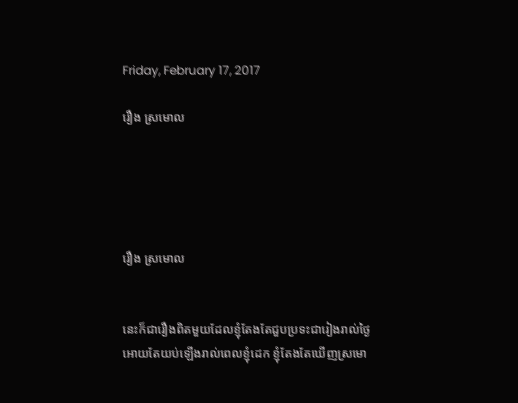Friday, February 17, 2017

រឿង ស្រមោល





រឿង ស្រមោល


នេះក៏ជារឿងពិតមួយដែលខ្ញុំតែងតែជួបប្រទះជារៀងរាល់ថ្ងៃ អោយតែយប់ឡើងរាល់ពេលខ្ញុំដេក ខ្ញុំតែងតែឃើញស្រមោ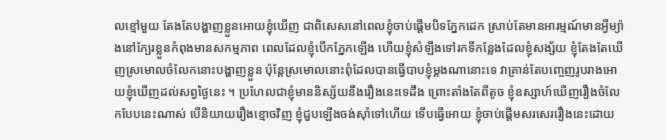លខ្មៅមួយ តែងតែបង្ហាញខ្លួនអោយខ្ញុំឃើញ ជាពិសេសនៅពេលខ្ញុំចាប់ផ្ដើមបិទភ្នែកដេក ស្រាប់តែមានអារម្មណ៍មានអ្វីម្យ៉ាងនៅក្បែរខ្លួនកំពុងមានសកម្មភាព ពេលដែលខ្ញុំបើកភ្នែកឡើង ហើយខ្ញុំសំឡឹងទៅរកទីកន្លែងដែលខ្ញុំសង្ស័យ ខ្ញុំតែងតែឃើញស្រមោលចំលែកនោះបង្ហាញខ្លួន ប៉ុន្ដែស្រមោលនោះពុំដែលបានធ្វើបាបខ្ញុំម្ដងណានោះទេ វាគា្រន់តែបញ្ចេញរូបរាងអោយខ្ញុំឃើញដល់សព្វថ្ងៃនេះ ។ ប្រហែលជាខ្ញុំមាននិស្ស័យនឹងរឿងនេះទេដឹង ព្រោះតាំងតែពីតូច ខ្ញុំឧស្សាហ៍ឃើញរឿងចំលែកបែបនេះណាស់ បើនិយាយរឿងខ្មោចវិញ ខ្ញុំជួបឡើងចង់ស៊ាំទៅហើយ ទើបធ្វើអោយ ខ្ញុំចាប់ផ្ដើមសរសេររឿងនេះដោយ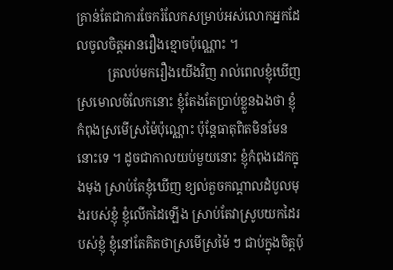គ្រាន់តែជាការចែករំលែកសម្រាប់អស់លោកអ្នកដែលចូលចិត្តអានរឿងខ្មោចប៉ុណ្ណោះ ។
          ត្រលប់មករឿងយើងវិញ រាល់ពេលខ្ញុំឃើញស្រមោលចំលែកនោះ ខ្ញុំតែងតែប្រាប់ខ្លួនឯងថា ខ្ញុំកំពុងស្រមើស្រម៉ៃប៉ុណ្ណោះ ប៉ុន្ដែធាតុពិតមិនមែននោះទេ ។ ដូចជាកាលយប់មួយនោះ ខ្ញុំកំពុងដេកក្នុងមុង ស្រាប់តែខ្ញុំឃើញ ខ្យល់គួចកណ្ដាលដំបូលមុងរបស់ខ្ញុំ ខ្ញុំលើកដៃឡើង ស្រាប់តែវាស្រូបយកដៃរបស់ខ្ញុំ ខ្ញុំនៅតែគិតថាស្រមើស្រម៉ៃ ៗ ជាប់ក្នុងចិត្តប៉ុ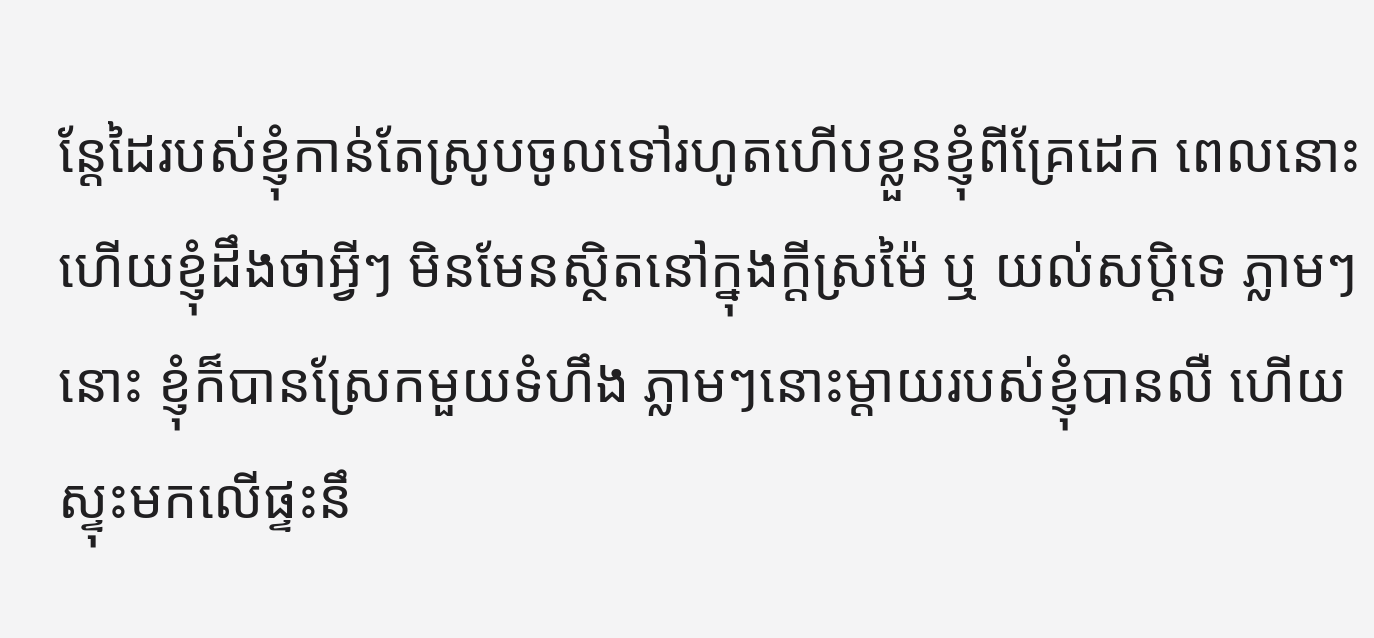ន្ដែដៃរបស់ខ្ញុំកាន់តែស្រូបចូលទៅរហូតហើបខ្លួនខ្ញុំពីគ្រែដេក ពេលនោះហើយខ្ញុំដឹងថាអ្វីៗ មិនមែនស្ថិតនៅក្នុងក្ដីស្រម៉ៃ ឬ យល់សបិ្ដទេ ភ្លាមៗនោះ ខ្ញុំក៏បានស្រែកមួយទំហឹង ភ្លាមៗនោះម្ដាយរបស់ខ្ញុំបានលឺ ហើយស្ទុះមកលើផ្ទះនឹ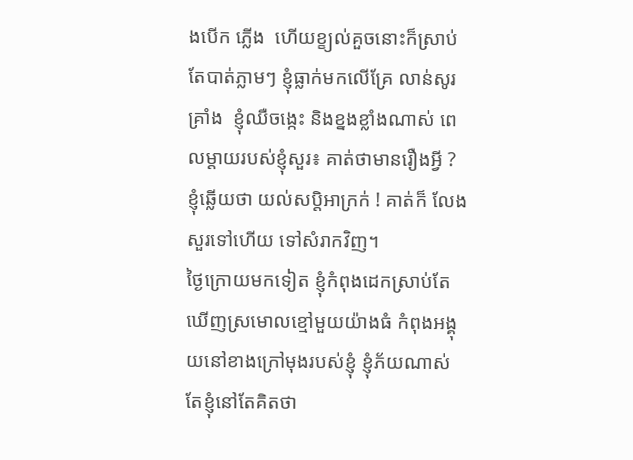ងបើក ភ្លើង  ហើយខ្ខ្យល់គួចនោះក៏ស្រាប់តែបាត់ភ្លាមៗ ខ្ញុំធ្លាក់មកលើគ្រែ លាន់សូរគ្រាំង  ខ្ញុំឈឺចង្កេះ និងខ្នងខ្លាំងណាស់ ពេលម្ដាយរបស់ខ្ញុំសួរ៖ គាត់ថាមានរឿងអ្វី ? ខ្ញុំឆ្លើយថា យល់សប្ដិអាក្រក់ ! គាត់ក៏ លែងសួរទៅហើយ ទៅសំរាកវិញ។
ថ្ងៃក្រោយមកទៀត ខ្ញុំកំពុងដេកស្រាប់តែឃើញស្រមោលខ្មៅមួយយ៉ាងធំ កំពុងអង្គុយនៅខាងក្រៅមុងរបស់ខ្ញុំ ខ្ញុំភ័យណាស់ តែខ្ញុំនៅតែគិតថា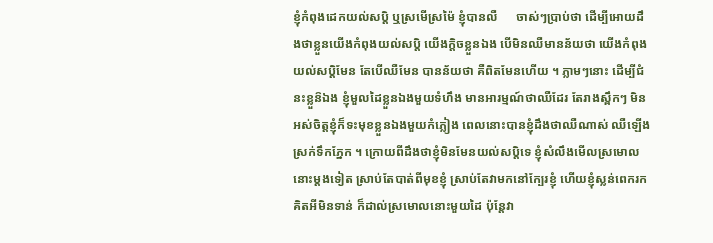ខ្ញុំកំពុងដេកយល់សប្ដិ ឬស្រមើស្រម៉ៃ ខ្ញុំបានលឺ      ចាស់ៗប្រាប់ថា ដើម្បីអោយដឹងថាខ្លួនយើងកំពុងយល់សប្ដិ យើងក្ដិចខ្លួនឯង បើមិនឈឺមានន័យថា យើងកំពុងយល់សប្ដិមែន តែបើឈឺមែន បានន័យថា គឺពិតមែនហើយ ។ ភ្លាមៗនោះ ដើម្បីជំនះខ្លួន៝ឯង ខ្ញុំមួលដៃខ្លួនឯងមួយទំហឹង មានអារម្មណ៍ថាឈឺដែរ តែរាងស្ពឹកៗ មិនអស់ចិត្តខ្ញុំក៏ទះមុខខ្លួនឯងមួយកំភ្លៀង ពេលនោះបានខ្ញុំដឹងថាឈឺណាស់ ឈឺឡើងស្រក់ទឹកភ្នែក ។ ក្រោយពីដឹងថាខ្ញុំមិនមែនយល់សប្ដិទេ ខ្ញុំសំលឹងមើលស្រមោលនោះម្ដងទៀត ស្រាប់តែបាត់ពីមុខខ្ញុំ ស្រាប់តែវាមកនៅក្បែរខ្ញុំ ហើយខ្ញុំស្លន់ពេករកគិតអីមិនទាន់ ក៏ដាល់ស្រមោលនោះមួយដៃ ប៉ុន្ដែវា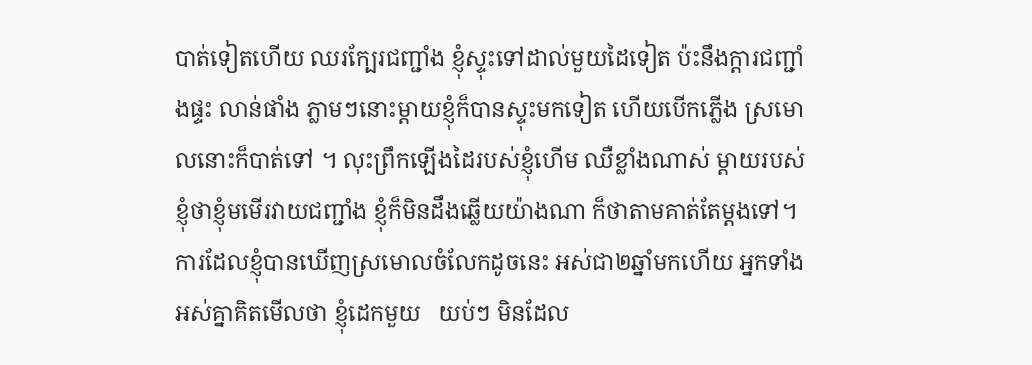បាត់ទៀតហើយ ឈរក្បែរជញ្ជាំង ខ្ញុំស្ទុះទៅដាល់មួយដៃទៀត ប៉ះនឹងក្ដារជញ្ជាំងផ្ទះ លាន់ផាំង ភ្លាមៗនោះម្ដាយខ្ញុំក៏បានស្ទុះមកទៀត ហើយបើកភ្លើង ស្រមោលនោះក៏បាត់ទៅ ។ លុះព្រឹកឡើងដៃរបស់ខ្ញុំហើម ឈឺខ្លាំងណាស់ ម្ដាយរបស់ខ្ញុំថាខ្ញុំមមើរវាយជញ្ជាំង ខ្ញុំក៏មិនដឹងឆ្លើយយ៉ាងណា ក៏ថាតាមគាត់តែម្ដងទៅ។ ការដែលខ្ញុំបានឃើញស្រមោលចំលែកដូចនេះ អស់ជា២ឆ្នាំមកហើយ អ្នកទាំងអស់គ្នាគិតមើលថា ខ្ញុំដេកមួយ   យប់ៗ មិនដែល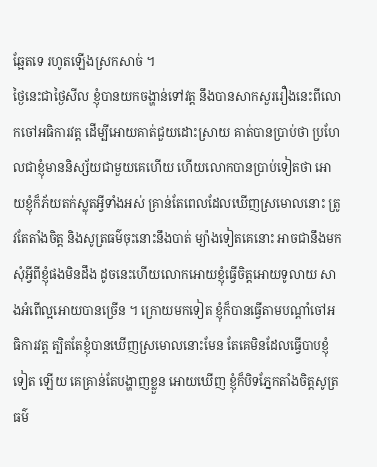ឆ្អែតទេ រហូតឡើងស្រកសាច់ ។
ថ្ងៃនេះជាថ្ងៃសីល ខ្ញុំបានយកចង្ហាន់ទៅវត្ត នឹងបានសាកសួររឿងនេះពីលោកចៅអធិការវត្ត ដើម្បីអោយគាត់ជួយដោះស្រាយ គាត់បានប្រាប់ថា ប្រហែលជាខ្ញុំមាននិស្ស័យជាមួយគេហើយ ហើយលោកបានប្រាប់ទៀតថា អោយខ្ញុំក៏ភ័យតក់ស្លុតអ្វីទាំងអស់ គ្រាន់តែពេលដែលឃើញស្រមោលនោះ ត្រូវតែតាំងចិត្ត និងសូត្រធម៌ចុះនោះនឹងបាត់ ម្យ៉ាងទៀតគេនោះ អាចជានឹងមកសុំអ្វីពីខ្ញុំផងមិនដឹង ដូចនេះហើយលោកអោយខ្ញុំធ្វើចិត្តអោយទូលាយ សាងអំពើល្អអោយបានច្រើន ។ ក្រោយមកទៀត ខ្ញុំក៏បានធ្វើតាមបណ្ដាំចៅអធិការវត្ត ត្បិតតែខ្ញុំបានឃើញស្រមោលនោះមែន តែគេមិនដែលធ្វើបាបខ្ញុំទៀត ឡើយ គេគ្រាន់តែបង្ហាញខ្លួន អោយឃើញ ខ្ញុំក៏បិទភ្នែកតាំងចិត្តសូត្រធម៌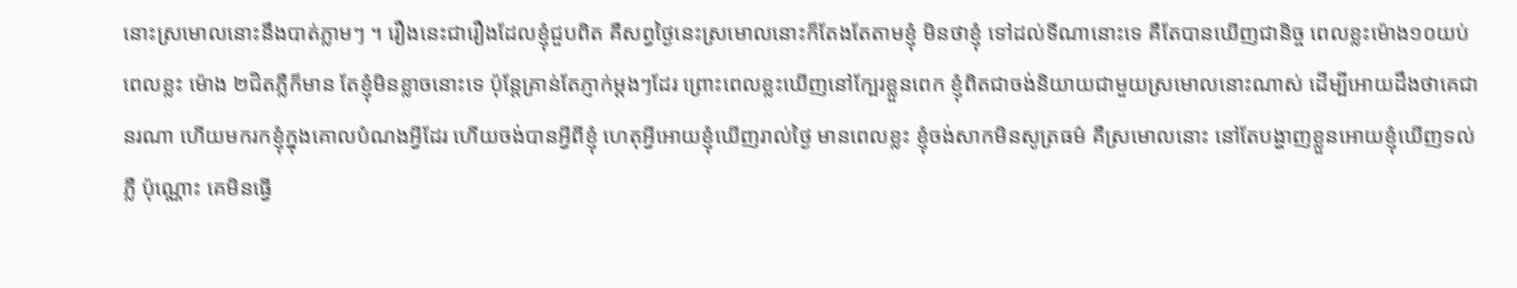នោះស្រមោលនោះនឹងបាត់ភ្លាមៗ ។ រឿងនេះជារឿងដែលខ្ញុំជួបពិត គឺសព្វថ្ងៃនេះស្រមោលនោះក៏តែងតែតាមខ្ញុំ មិនថាខ្ញុំ ទៅដល់ទីណានោះទេ គឺតែបានឃើញជានិច្ច ពេលខ្លះម៉ោង១០យប់ ពេលខ្លះ ម៉ោង ២ជិតភ្លឺក៏មាន តែខ្ញុំមិនខ្លាចនោះទេ ប៉ុន្ដែគ្រាន់តែភ្ញាក់ម្ដងៗដែរ ព្រោះពេលខ្លះឃើញនៅក្បែរខ្លួនពេក ខ្ញុំពិតជាចង់និយាយជាមួយស្រមោលនោះណាស់ ដើម្បីអោយដឹងថាគេជានរណា ហើយមករកខ្ញុំក្នុងគោលបំណងអ្វីដែរ ហើយចង់បានអ្វីពីខ្ញុំ ហេតុអ្វីអោយខ្ញុំឃើញរាល់ថ្ងៃ មានពេលខ្លះ ខ្ញុំចង់សាកមិនសូត្រធម៌ គឺស្រមោលនោះ នៅតែបង្ហាញខ្លួនអោយខ្ញុំឃើញទល់ភ្លឺ ប៉ុណ្ណោះ គេមិនធ្វើ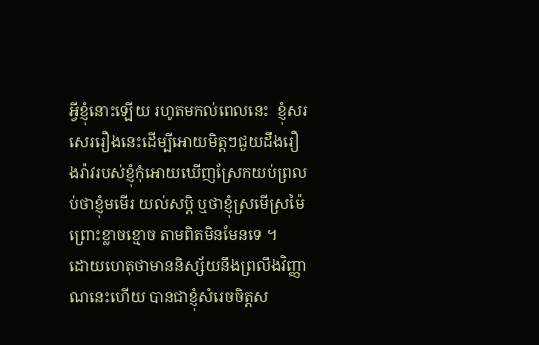អ្វីខ្ញុំនោះឡើយ រហូតមកល់ពេលនេះ  ខ្ញុំសរសេររឿងនេះដើម្បីអោយមិត្តៗជួយដឹងរឿងរ៉ាវរបស់ខ្ញុំកុំអោយឃើញស្រែកយប់ព្រលប់ថាខ្ញុំមមើរ យល់សប្ដិ ឬថាខ្ញុំស្រមើស្រម៉ៃព្រោះខ្លាចខ្មោច តាមពិតមិនមែនទេ ។
ដោយហេតុថាមាននិស្ស័យនឹងព្រលឹងវិញ្ញាណនេះហើយ បានជាខ្ញុំសំរេចចិត្តស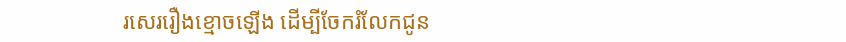រសេររឿងខ្មោចឡើង ដើម្បីចែករំលែកជូន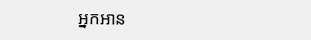អ្នកអាន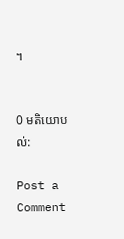។


0 មតិយោបល់:

Post a Comment